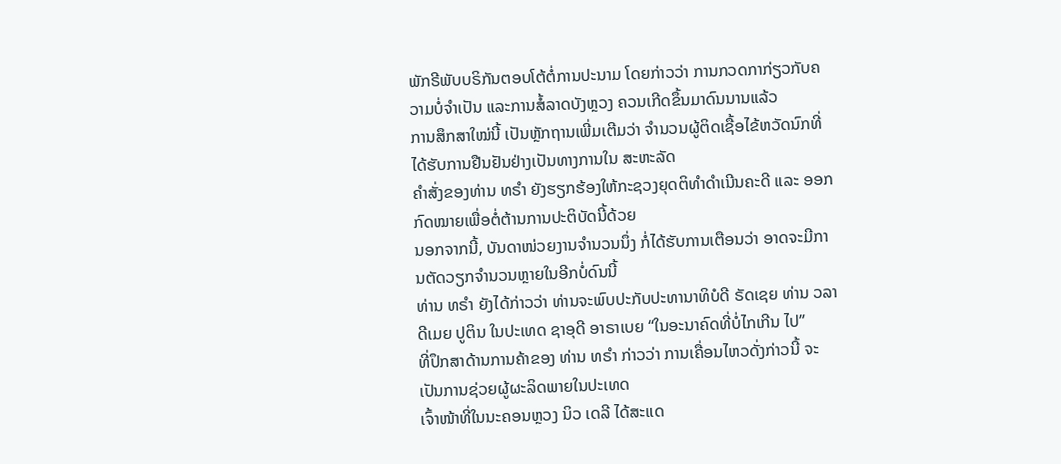ພັກຣີພັບບຣິກັນຕອບໂຕ້ຕໍ່ການປະນາມ ໂດຍກ່າວວ່າ ການກວດກາກ່ຽວກັບຄວາມບໍ່ຈໍາເປັນ ແລະການສໍ້ລາດບັງຫຼວງ ຄວນເກີດຂຶ້ນມາດົນນານແລ້ວ
ການສຶກສາໃໝ່ນີ້ ເປັນຫຼັກຖານເພີ່ມເຕີມວ່າ ຈຳນວນຜູ້ຕິດເຊື້ອໄຂ້ຫວັດນົກທີ່ໄດ້ຮັບການຢືນຢັນຢ່າງເປັນທາງການໃນ ສະຫະລັດ
ຄຳສັ່ງຂອງທ່ານ ທຣຳ ຍັງຮຽກຮ້ອງໃຫ້ກະຊວງຍຸດຕິທຳດຳເນີນຄະດີ ແລະ ອອກກົດໝາຍເພື່ອຕໍ່ຕ້ານການປະຕິບັດນີ້ດ້ວຍ
ນອກຈາກນີ້, ບັນດາໜ່ວຍງານຈໍານວນນຶ່ງ ກໍ່ໄດ້ຮັບການເຕືອນວ່າ ອາດຈະມີການຕັດວຽກຈໍານວນຫຼາຍໃນອີກບໍ່ດົນນີ້
ທ່ານ ທຣຳ ຍັງໄດ້ກ່າວວ່າ ທ່ານຈະພົບປະກັບປະທານາທິບໍດີ ຣັດເຊຍ ທ່ານ ວລາດີເມຍ ປູຕິນ ໃນປະເທດ ຊາອຸດີ ອາຣາເບຍ “ໃນອະນາຄົດທີ່ບໍ່ໄກເກີນ ໄປ”
ທີ່ປຶກສາດ້ານການຄ້າຂອງ ທ່ານ ທຣໍາ ກ່າວວ່າ ການເຄື່ອນໄຫວດັ່ງກ່າວນີ້ ຈະເປັນການຊ່ວຍຜູ້ຜະລິດພາຍໃນປະເທດ
ເຈົ້າໜ້າທີ່ໃນນະຄອນຫຼວງ ນິວ ເດລີ ໄດ້ສະແດ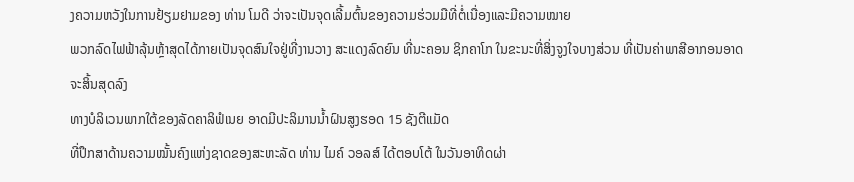ງຄວາມຫວັງໃນການຢ້ຽມຢາມຂອງ ທ່ານ ໂມດີ ວ່າຈະເປັນຈຸດເລີ້ມຕົ້ນຂອງຄວາມຮ່ວມມືທີ່ຕໍ່ເນື່ອງແລະມີຄວາມໝາຍ
ພວກລົດໄຟຟ້າລຸ້ນຫຼ້າສຸດໄດ້ກາຍເປັນຈຸດສົນໃຈຢູ່ທີ່ງານວາງ ສະແດງລົດຍົນ ທີ່ນະຄອນ ຊິກຄາໂກ ໃນຂະນະທີ່ສິ່ງຈູງໃຈບາງສ່ວນ ທີ່ເປັນຄ່າພາສີອາກອນອາດຈະສິ້ນສຸດລົງ
ທາງບໍລິເວນພາກໃຕ້ຂອງລັດຄາລິຟໍເນຍ ອາດມີປະລິມານນໍ້າຝົນສູງຮອດ 15 ຊັງຕີແມັດ
ທີ່ປຶກສາດ້ານຄວາມໝັ້ນຄົງແຫ່ງຊາດຂອງສະຫະລັດ ທ່ານ ໄມຄ໌ ວອລສ໌ ໄດ້ຕອບໂຕ້ ໃນວັນອາທິດຜ່າ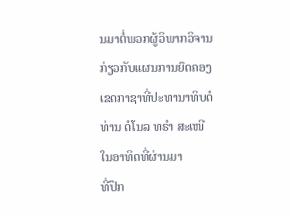ນມາຕໍ່ພວກຜູ້ວິພາກວິຈານ ກ່ຽວກັບແຜນການຍຶດຄອງເຂດກາຊາທີ່ປະທານາທິບດໍ ທ່ານ ດໍໂນລ ທຣໍາ ສະເໜີ ໃນອາທິດທີ່ຜ່ານມາ
ທີ່ປຶກ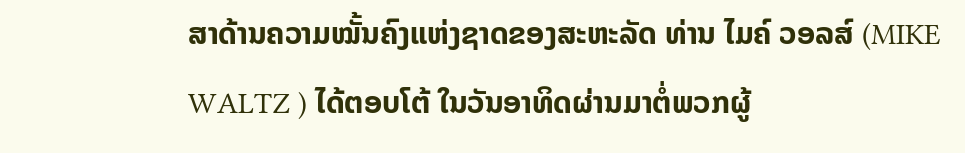ສາດ້ານຄວາມໝັ້ນຄົງແຫ່ງຊາດຂອງສະຫະລັດ ທ່ານ ໄມຄ໌ ວອລສ໌ (MIKE WALTZ ) ໄດ້ຕອບໂຕ້ ໃນວັນອາທິດຜ່ານມາຕໍ່ພວກຜູ້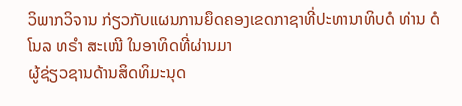ວິພາກວິຈານ ກ່ຽວກັບແຜນການຍຶດຄອງເຂດກາຊາທີ່ປະທານາທິບດໍ ທ່ານ ດໍໂນລ ທຣໍາ ສະເໜີ ໃນອາທິດທີ່ຜ່ານມາ
ຜູ້ຊ່ຽວຊານດ້ານສິດທິມະນຸດ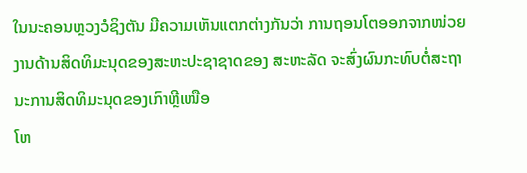ໃນນະຄອນຫຼວງວໍຊິງຕັນ ມີຄວາມເຫັນແຕກຕ່າງກັນວ່າ ການຖອນໂຕອອກຈາກໜ່ວຍງານດ້ານສິດທິມະນຸດຂອງສະຫະປະຊາຊາດຂອງ ສະຫະລັດ ຈະສົ່ງຜົນກະທົບຕໍ່ສະຖານະການສິດທິມະນຸດຂອງເກົາຫຼີເໜືອ
ໂຫ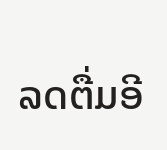ລດຕື່ມອີ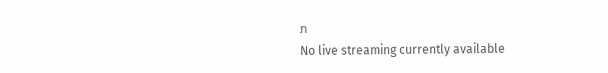ກ
No live streaming currently available